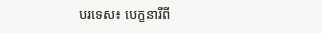បរទេស៖ បេក្ខនារីពី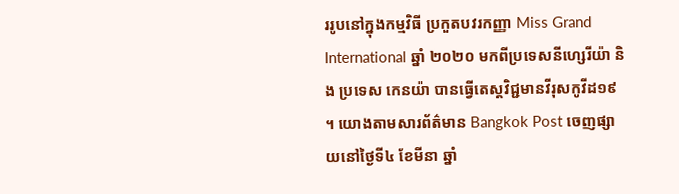ររូបនៅក្នុងកម្មវិធី ប្រកួតបវរកញ្ញា Miss Grand International ឆ្នាំ ២០២០ មកពីប្រទេសនីហ្សេរីយ៉ា និង ប្រទេស កេនយ៉ា បានធ្វើតេស្តវិជ្ជមានវីរុសកូវីដ១៩ ។ យោងតាមសារព័ត៌មាន Bangkok Post ចេញផ្សាយនៅថ្ងៃទី៤ ខែមីនា ឆ្នាំ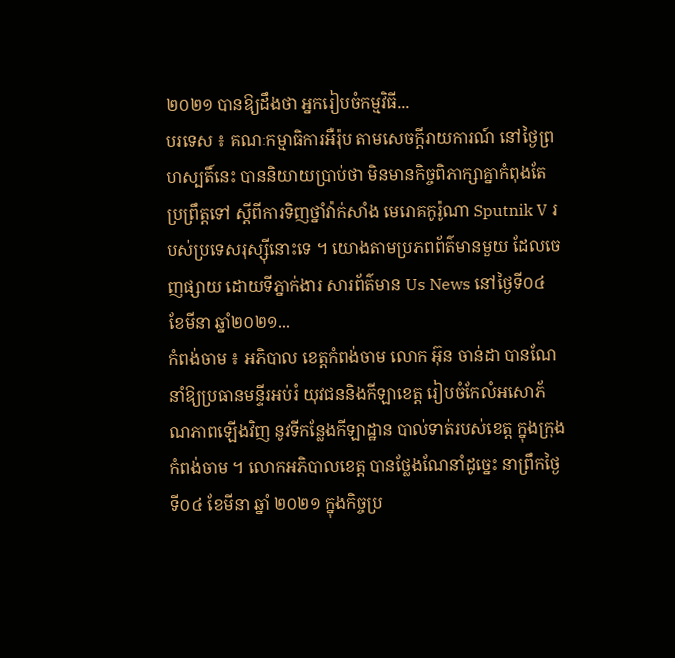២០២១ បានឱ្យដឹងថា អ្នករៀបចំកម្មវិធី...
បរទេស ៖ គណៈកម្មាធិការអឺរ៉ុប តាមសេចក្តីរាយការណ៍ នៅថ្ងៃព្រហស្បតិ៍នេះ បាននិយាយប្រាប់ថា មិនមានកិច្ចពិភាក្សាគ្នាកំពុងតែប្រព្រឹត្តទៅ ស្តីពីការទិញថ្នាំវ៉ាក់សាំង មេរោគកូរ៉ូណា Sputnik V របស់ប្រទេសរុស្ស៊ីនោះទេ ។ យោងតាមប្រភពព័ត៌មានមួយ ដែលចេញផ្សាយ ដោយទីភ្នាក់ងារ សារព័ត៌មាន Us News នៅថ្ងៃទី០៤ ខែមីនា ឆ្នាំ២០២១...
កំពង់ចាម ៖ អភិបាល ខេត្តកំពង់ចាម លោក អ៊ុន ចាន់ដា បានណែនាំឱ្យប្រធានមន្ទីរអប់រំ យុវជននិងកីឡាខេត្ត រៀបចំកែលំអសោភ័ណភាពឡើងវិញ នូវទីកន្លែងកីឡាដ្ឋាន បាល់ទាត់របស់ខេត្ត ក្នុងក្រុងកំពង់ចាម ។ លោកអភិបាលខេត្ត បានថ្លែងណែនាំដូច្នេះ នាព្រឹកថ្ងៃទី០៤ ខែមីនា ឆ្នាំ ២០២១ ក្នុងកិច្ចប្រ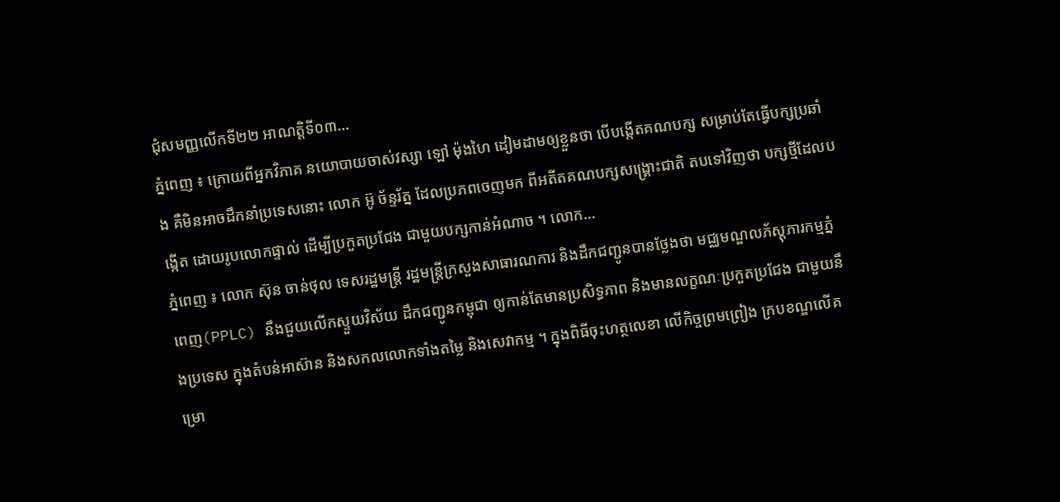ជុំសមញ្ញលើកទី២២ អាណត្តិទី០៣...
ភ្នំពេញ ៖ ក្រោយពីអ្នកវិភាគ នយោបាយចាស់វស្សា ឡៅ ម៉ុងហៃ ដៀមដាមឲ្យខ្លួនថា បើបង្កើតគណបក្ស សម្រាប់តែធ្វើបក្សប្រឆាំង គឺមិនអាចដឹកនាំប្រទេសនោះ លោក អ៊ូ ច័ន្ទរ័ត្ន ដែលប្រភពចេញមក ពីអតីតគណបក្សសង្រ្គោះជាតិ តបទៅវិញថា បក្សថ្មីដែលបង្កើត ដោយរូបលោកផ្ទាល់ ដើម្បីប្រកួតប្រជែង ជាមួយបក្សកាន់អំណាច ។ លោក...
ភ្នំពេញ ៖ លោក ស៊ុន ចាន់ថុល ទេសរដ្ឋមន្ត្រី រដ្ឋមន្រ្តីក្រសួងសាធារណការ និងដឹកជញ្ជូនបានថ្លែងថា មជ្ឈមណ្ឌលភ័ស្តុភារកម្មភ្នំពេញ(PPLC) នឹងជួយលើកស្ទួយវិស័យ ដឹកជញ្ជូនកម្ពុជា ឲ្យកាន់តែមានប្រសិទ្ធភាព និងមានលក្ខណៈប្រកួតប្រជែង ជាមួយនឹងប្រទេស ក្នុងតំបន់អាស៊ាន និងសកលលោកទាំងតម្លៃ និងសេវាកម្ម ។ ក្នុងពិធីចុះហត្ថលេខា លើកិច្ចព្រមព្រៀង ក្របខណ្ឌលើគម្រោ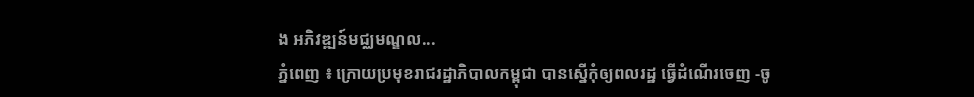ង អភិវឌ្ឍន៍មជ្ឈមណ្ឌល...
ភ្នំពេញ ៖ ក្រោយប្រមុខរាជរដ្ឋាភិបាលកម្ពុជា បានស្នើកុំឲ្យពលរដ្ឋ ធ្វើដំណើរចេញ -ចូ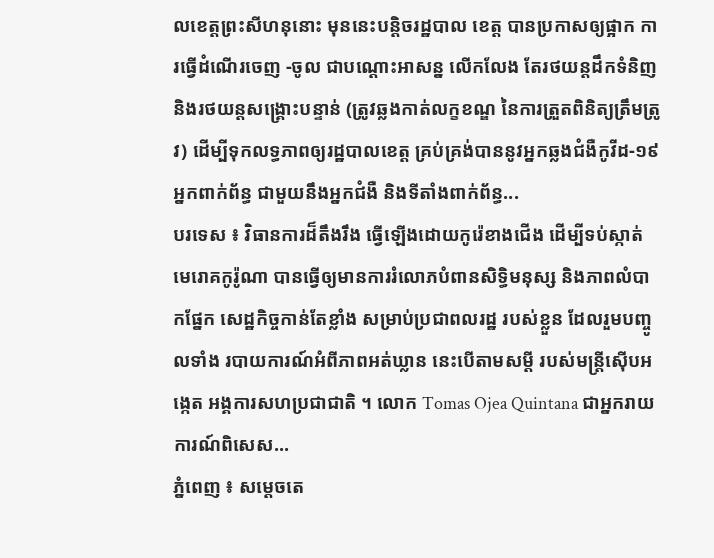លខេត្តព្រះសីហនុនោះ មុននេះបន្តិចរដ្ឋបាល ខេត្ត បានប្រកាសឲ្យផ្អាក ការធ្វើដំណើរចេញ -ចូល ជាបណ្តោះអាសន្ន លើកលែង តែរថយន្តដឹកទំនិញ និងរថយន្តសង្រ្គោះបន្ទាន់ (ត្រូវឆ្លងកាត់លក្ខខណ្ឌ នៃការត្រួតពិនិត្យត្រឹមត្រូវ) ដើម្បីទុកលទ្ធភាពឲ្យរដ្ឋបាលខេត្ត គ្រប់គ្រង់បាននូវអ្នកឆ្លងជំងឺកូវីដ-១៩ អ្នកពាក់ព័ន្ធ ជាមួយនឹងអ្នកជំងឺ និងទីតាំងពាក់ព័ន្ធ...
បរទេស ៖ វិធានការដ៏តឹងរឹង ធ្វើឡើងដោយកូរ៉េខាងជើង ដើម្បីទប់ស្កាត់ មេរោគកូរ៉ូណា បានធ្វើឲ្យមានការរំលោភបំពានសិទ្ធិមនុស្ស និងភាពលំបាកផ្នែក សេដ្ឋកិច្ចកាន់តែខ្លាំង សម្រាប់ប្រជាពលរដ្ឋ របស់ខ្លួន ដែលរួមបញ្ចូលទាំង របាយការណ៍អំពីភាពអត់ឃ្លាន នេះបើតាមសម្តី របស់មន្ត្រីស៊ើបអង្កេត អង្គការសហប្រជាជាតិ ។ លោក Tomas Ojea Quintana ជាអ្នករាយការណ៍ពិសេស...
ភ្នំពេញ ៖ សម្តេចតេ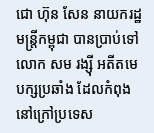ជោ ហ៊ុន សែន នាយករដ្ឋមន្រ្តីកម្ពុជា បានប្រាប់ទៅលោក សម រង្ស៊ី អតីតមេបក្សប្រឆាំង ដែលកំពុងនៅក្រៅប្រទេស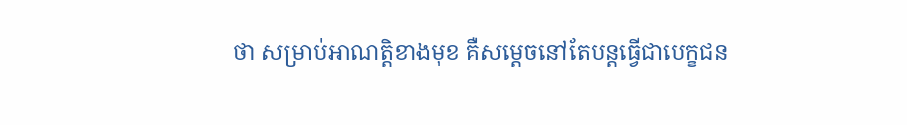ថា សម្រាប់អាណត្តិខាងមុខ គឺសម្តេចនៅតែបន្តធ្វើជាបេក្ខជន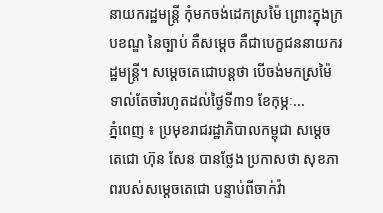នាយករដ្ឋមន្រ្តី កុំមកចង់ដេកស្រម៉ៃ ព្រោះក្នុងក្របខណ្ឌ នៃច្បាប់ គឺសម្តេច គឺជាបេក្ខជននាយករដ្ឋមន្រ្តី។ សម្តេចតេជោបន្តថា បើចង់មកស្រម៉ៃទាល់តែចាំរហូតដល់ថ្ងៃទី៣១ ខែកុម្ភៈ...
ភ្នំពេញ ៖ ប្រមុខរាជរដ្ឋាភិបាលកម្ពុជា សម្តេចតេជោ ហ៊ុន សែន បានថ្លែង ប្រកាសថា សុខភាពរបស់សម្តេចតេជោ បន្ទាប់ពីចាក់វ៉ា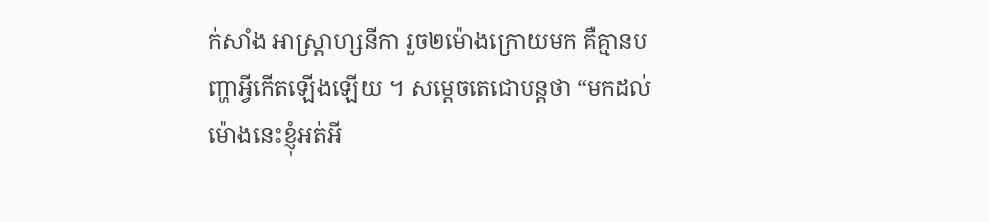ក់សាំង អាស្រ្តាហ្សនីកា រួច២ម៉ោងក្រោយមក គឺគ្មានបញ្ហាអ្វីកើតឡើងឡើយ ។ សម្តេចតេជោបន្តថា “មកដល់ម៉ោងនេះខ្ញុំអត់អី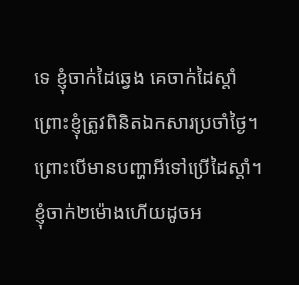ទេ ខ្ញុំចាក់ដៃឆ្វេង គេចាក់ដៃស្តាំ ព្រោះខ្ញុំត្រូវពិនិតឯកសារប្រចាំថ្ងៃ។ ព្រោះបើមានបញ្ហាអីទៅប្រើដៃស្តាំ។ ខ្ញុំចាក់២ម៉ោងហើយដូចអ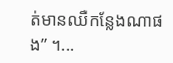ត់មានឈឺកន្លែងណាផង” ។...